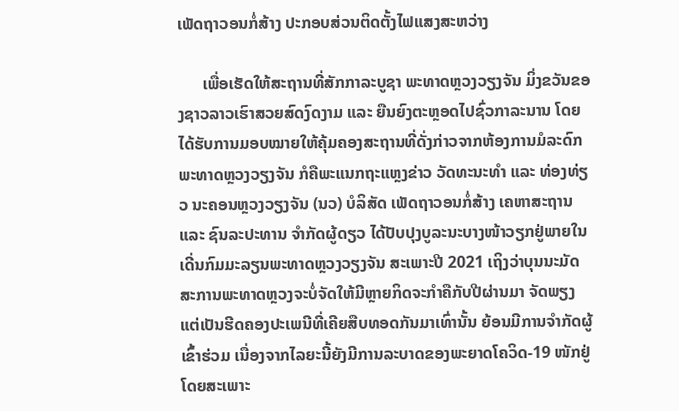ເພັດຖາວອນກໍ່ສ້າງ ປະກອບສ່ວນຕິດຕັ້ງໄຟແສງສະຫວ່າງ

      ເພື່ອເຮັດໃຫ້ສະຖານທີ່ສັກກາລະບູຊາ ພະທາດຫຼວງວຽງຈັນ ມິ່ງຂວັນຂອງຊາວລາວເຮົາສວຍສົດງົດງາມ ແລະ ຍືນຍົງຕະຫຼອດໄປຊົ່ວກາລະນານ ໂດຍໄດ້ຮັບການມອບໝາຍໃຫ້ຄຸ້ມຄອງສະຖານທີ່ດັ່ງກ່າວຈາກຫ້ອງການມໍລະດົກພະທາດຫຼວງວຽງຈັນ ກໍຄືພະແນກຖະແຫຼງຂ່າວ ວັດທະນະທຳ ແລະ ທ່ອງທ່ຽວ ນະຄອນຫຼວງວຽງຈັນ (ນວ) ບໍລິສັດ ເພັດຖາວອນກໍ່ສ້າງ ເຄຫາສະຖານ ແລະ ຊົນລະປະທານ ຈຳກັດຜູ້ດຽວ ໄດ້ປັບປຸງບູລະນະບາງໜ້າວຽກຢູ່ພາຍໃນເດີ່ນກົມມະລຽນພະທາດຫຼວງວຽງຈັນ ສະເພາະປີ 2021 ເຖິງວ່າບຸນນະມັດສະການພະທາດຫຼວງຈະບໍ່ຈັດໃຫ້ມີຫຼາຍກິດຈະກໍາຄືກັບປີຜ່ານມາ ຈັດພຽງແຕ່ເປັນຮີດຄອງປະເພນີທີ່ເຄີຍສືບທອດກັນມາເທົ່ານັ້ນ ຍ້ອນມີການຈຳກັດຜູ້ເຂົ້າຮ່ວມ ເນື່ອງຈາກໄລຍະນີ້ຍັງມີການລະບາດຂອງພະຍາດໂຄວິດ-19 ໜັກຢູ່ ໂດຍສະເພາະ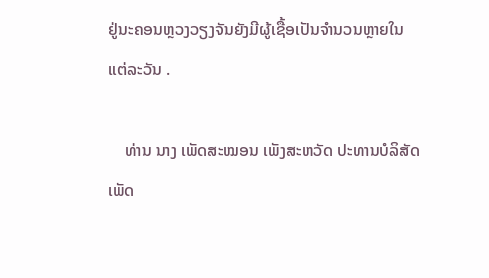ຢູ່ນະຄອນຫຼວງວຽງຈັນຍັງມີຜູ້ເຊື້ອເປັນຈຳນວນຫຼາຍໃນແຕ່ລະວັນ .

    ທ່ານ ນາງ ເພັດສະໝອນ ເພັງສະຫວັດ ປະທານບໍລິສັດ ເພັດ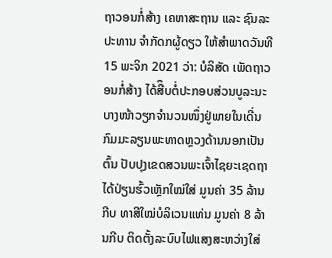ຖາວອນກໍ່ສ້າງ ເຄຫາສະຖານ ແລະ ຊົນລະປະທານ ຈຳກັດກຜູ້ດຽວ ໃຫ້ສຳພາດວັນທີ 15 ພະຈິກ 2021 ວ່າ: ບໍລິສັດ ເພັດຖາວອນກໍ່ສ້າງ ໄດ້ສືຶບຕໍ່ປະກອບສ່ວນບູລະນະບາງໜ້າວຽກຈຳນວນໜຶ່ງຢູ່ພາຍໃນເດີ່ນກົມມະລຽນພະທາດຫຼວງດ້ານນອກເປັນຕົ້ນ ປັບປຸງເຂດສວນພະເຈົ້າໄຊຍະເຊດຖາ ໄດ້ປ່ຽນຮົ້ວເຫຼັກໃໝ່ໃສ່ ມູນຄ່າ 35 ລ້ານກີບ ທາສີໃໝ່ບໍລິເວນແທ່ນ ມູນຄ່າ 8 ລ້ານກີບ ຕິດຕັ້ງລະບົບໄຟແສງສະຫວ່າງໃສ່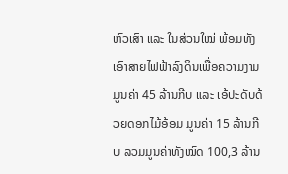ຫົວເສົາ ແລະ ໃນສ່ວນໃໝ່ ພ້ອມທັງເອົາສາຍໄຟຟ້າລົງດິນເພື່ອຄວາມງາມ ມູນຄ່າ 45 ລ້ານກີບ ແລະ ເອ້ປະດັບດ້ວຍດອກໄມ້ອ້ອມ ມູນຄ່າ 15 ລ້ານກີບ ລວມມູນຄ່າທັງໝົດ 100,3 ລ້ານ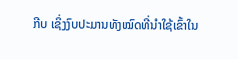ກີບ ເຊິ່ງງົບປະມານທັງໝົດທີ່ນໍາໃຊ້ເຂົ້າໃນ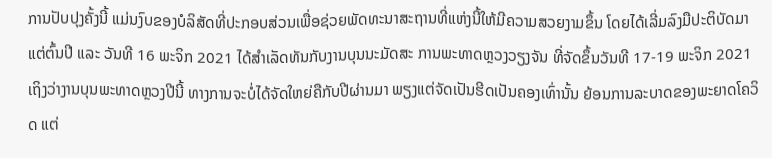ການປັບປຸງຄັ້ງນີ້ ແມ່ນງົບຂອງບໍລິສັດທີ່ປະກອບສ່ວນເພື່ອຊ່ວຍພັດທະນາສະຖານທີ່ແຫ່ງນີ້ໃຫ້ມີຄວາມສວຍງາມຂຶ້ນ ໂດຍໄດ້ເລີ່ມລົງມືປະຕິບັດມາແຕ່ຕົ້ນປີ ແລະ ວັນທີ 16 ພະຈິກ 2021 ໄດ້ສຳເລັດທັນກັບງານບຸນນະມັດສະ ການພະທາດຫຼວງວຽງຈັນ ທີ່ຈັດຂຶ້ນວັນທີ 17-19 ພະຈິກ 2021 ເຖິງວ່າງານບຸນພະທາດຫຼວງປີນີ້ ທາງການຈະບໍ່ໄດ້ຈັດໃຫຍ່ຄືກັບປີຜ່ານມາ ພຽງແຕ່ຈັດເປັນຮີດເປັນຄອງເທົ່ານັ້ນ ຍ້ອນການລະບາດຂອງພະຍາດໂຄວິດ ແຕ່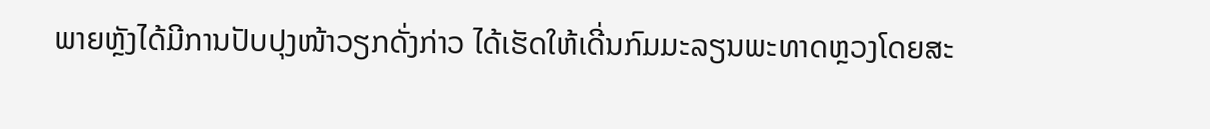ພາຍຫຼັງໄດ້ມີການປັບປຸງໜ້າວຽກດັ່ງກ່າວ ໄດ້ເຮັດໃຫ້ເດີ່ນກົມມະລຽນພະທາດຫຼວງໂດຍສະ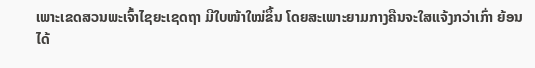ເພາະເຂດສວນພະເຈົ້າໄຊຍະເຊດຖາ ມີໃບໜ້າໃໝ່ຂຶ້ນ ໂດຍສະເພາະຍາມກາງຄືນຈະໃສແຈ້ງກວ່າເກົ່າ ຍ້ອນໄດ້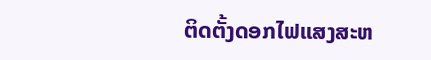ຕິດຕັ້ງດອກໄຟແສງສະຫ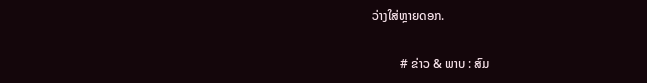ວ່າງໃສ່ຫຼາຍດອກ.

         # ຂ່າວ & ພາບ : ສົມ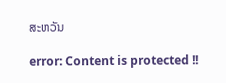ສະຫວັນ

error: Content is protected !!